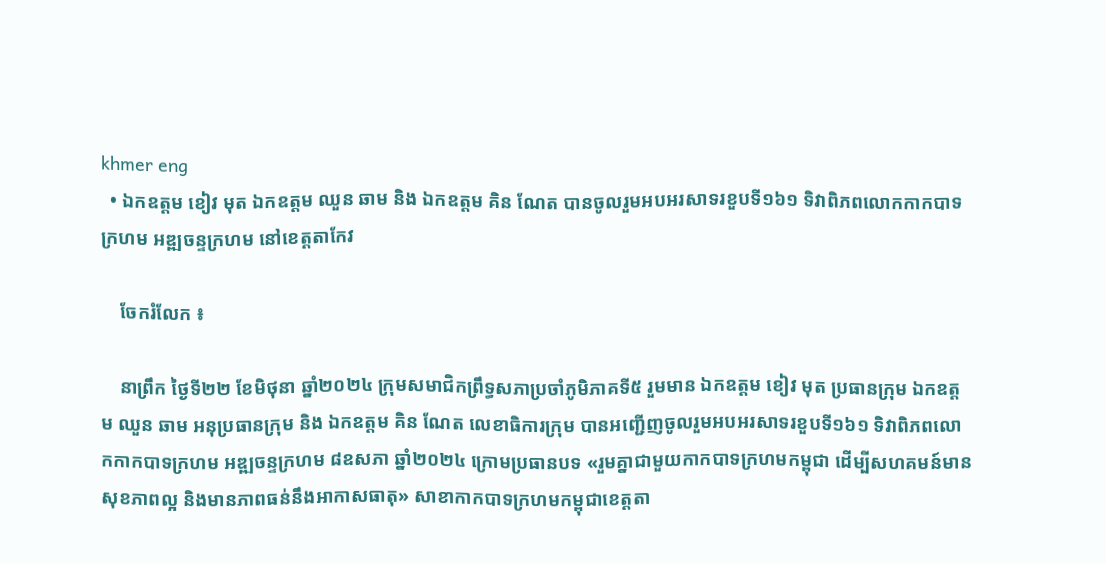khmer eng
  • ឯកឧត្តម ខៀវ មុត ឯកឧត្តម ឈួន ឆាម និង ឯកឧត្តម គិន ណែត បានចូលរួមអបអរសាទរខួបទី១៦១ ទិវាពិភពលោកកាកបាទក្រហម អឌ្ឍចន្ទក្រហម នៅខេត្តតាកែវ

    ចែករំលែក ៖

    នាព្រឹក ថ្ងៃទី២២ ខែមិថុនា ឆ្នាំ២០២៤ ក្រុមសមាជិកព្រឹទ្ធសភាប្រចាំភូមិភាគទី៥ រួមមាន ឯកឧត្តម ខៀវ មុត ប្រធានក្រុម ឯកឧត្តម ឈួន ឆាម អនុប្រធានក្រុម និង ឯកឧត្តម គិន ណែត លេខាធិការក្រុម បានអញ្ជើញចូលរួមអបអរសាទរខួបទី១៦១ ទិវាពិភពលោកកាកបាទក្រហម អឌ្ឍចន្ទក្រហម ៨ឧសភា ឆ្នាំ២០២៤ ក្រោមប្រធានបទ «រួមគ្នាជាមួយកាកបាទក្រហមកម្ពុជា ដើម្បីសហគមន៍មានសុខភាពល្អ និងមានភាពធន់នឹងអាកាសធាតុ» សាខាកាកបាទក្រហមកម្ពុជាខេត្តតា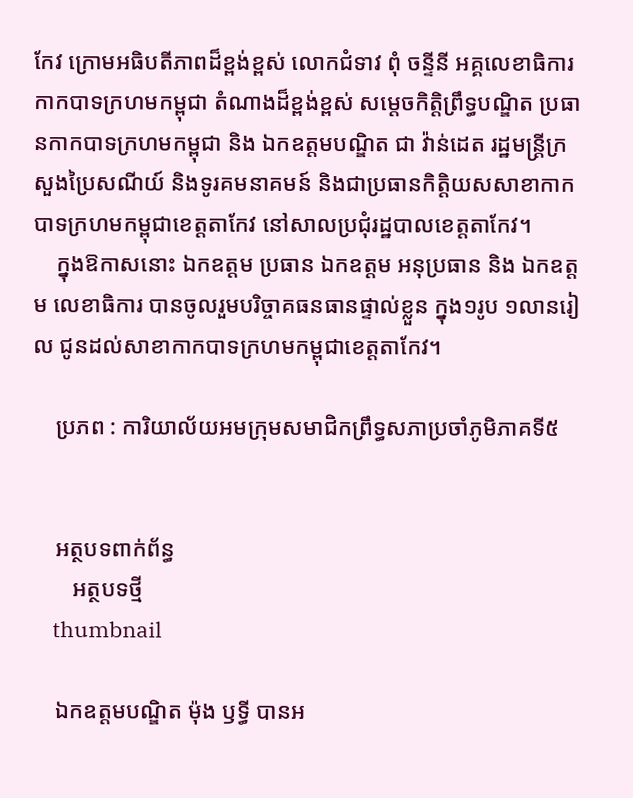កែវ ក្រោមអធិបតីភាពដ៏ខ្ពង់ខ្ពស់ លោកជំទាវ ពុំ ចន្ទីនី អគ្គលេខាធិការកាកបាទក្រហមកម្ពុជា តំណាងដ៏ខ្ពង់ខ្ពស់ សម្តេចកិត្តិព្រឹទ្ធបណ្ឌិត ប្រធានកាកបាទក្រហមកម្ពុជា និង ឯកឧត្តមបណ្ឌិត ជា វ៉ាន់ដេត រដ្ឋមន្ត្រីក្រសួងប្រៃសណីយ៍ និងទូរគមនាគមន៍ និងជាប្រធានកិត្តិយសសាខាកាកបាទក្រហមកម្ពុជាខេត្តតាកែវ នៅសាលប្រជុំរដ្ឋបាលខេត្តតាកែវ។
    ក្នុងឱកាសនោះ ឯកឧត្តម ប្រធាន ឯកឧត្តម អនុប្រធាន និង ឯកឧត្តម លេខាធិការ បានចូលរួមបរិច្ចាគធនធានផ្ទាល់ខ្លួន ក្នុង១រូប ១លានរៀល ជូនដល់សាខាកាកបាទក្រហមកម្ពុជាខេត្តតាកែវ។

    ប្រភព : ការិយាល័យអមក្រុមសមាជិកព្រឹទ្ធសភាប្រចាំភូមិភាគទី៥


    អត្ថបទពាក់ព័ន្ធ
       អត្ថបទថ្មី
    thumbnail

    ឯកឧត្តមបណ្ឌិត ម៉ុង ឫទ្ធី បានអ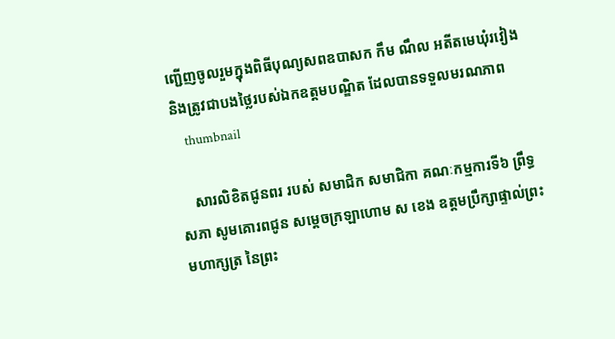ញ្ជើញចូលរួមក្នុងពិធីបុណ្យសពឧបាសក កឹម ណឹល អតីតមេឃុំរវៀង និងត្រូវជាបងថ្លៃរបស់ឯកឧត្តមបណ្ឌិត ដែលបានទទួលមរណភាព
    thumbnail

    សារលិខិតជូនពរ របស់ សមាជិក សមាជិកា គណៈកម្មការទី៦ ព្រឹទ្ធសភា សូមគោរពជូន សម្តេចក្រឡាហោម ស ខេង ឧត្តមប្រឹក្សាផ្ទាល់ព្រះមហាក្សត្រ នៃព្រះ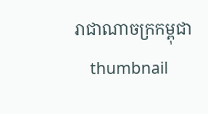រាជាណាចក្រកម្ពុជា
    thumbnail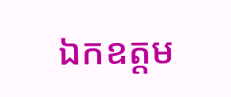ឯកឧត្តម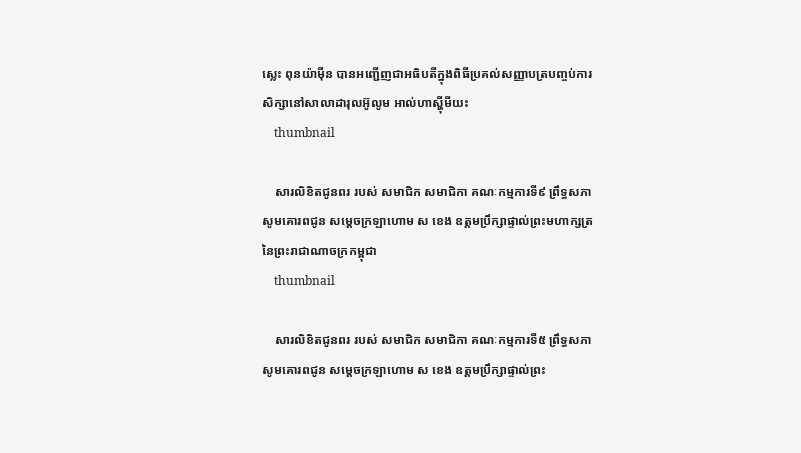ស្លេះ ពុនយ៉ាមុីន បានអញ្ជើញជាអធិបតីក្នុងពិធីប្រគល់សញ្ញាបត្របញ្ចប់ការសិក្សានៅសាលាដារុលអ៊ូលូម អាល់ហាស្ហុីមីយះ
    thumbnail

    សារលិខិតជូនពរ របស់ សមាជិក សមាជិកា គណៈកម្មការទី៩ ព្រឹទ្ធសភា សូមគោរពជូន សម្តេចក្រឡាហោម ស ខេង ឧត្តមប្រឹក្សាផ្ទាល់ព្រះមហាក្សត្រ នៃព្រះរាជាណាចក្រកម្ពុជា
    thumbnail

    សារលិខិតជូនពរ របស់ សមាជិក សមាជិកា គណៈកម្មការទី៥ ព្រឹទ្ធសភា សូមគោរពជូន សម្តេចក្រឡាហោម ស ខេង ឧត្តមប្រឹក្សាផ្ទាល់ព្រះ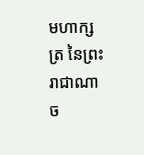មហាក្សត្រ នៃព្រះរាជាណាច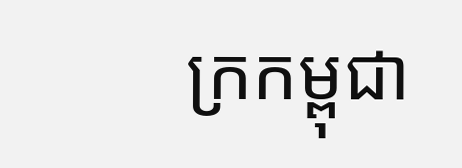ក្រកម្ពុជា